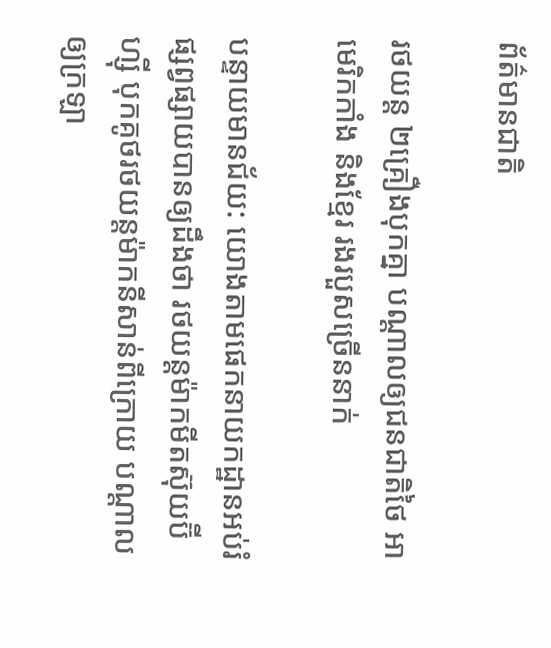ព័ត៌មានជាតិ

រថយន្ត ២គ្រឿងបុកគ្នា បណ្ដាលឲ្យជនជាតិថៃ អាមេរិកកាំង និងខ្មែរ រងរបួសច្រើននាក់

បន្ទាយមានជ័យ: យោងតាមផេកនាយកដ្ឋានអប់រំផ្សព្វផ្សាយបានឲ្យដឹងថា រថយន្តម៉ាកមីតស៊ុយប៊ីហ្ស៊ី បុកគូថរថយន្តម៉ាកនីសាន់ពីក្រោយ បណ្តាលឲ្យក្រឡា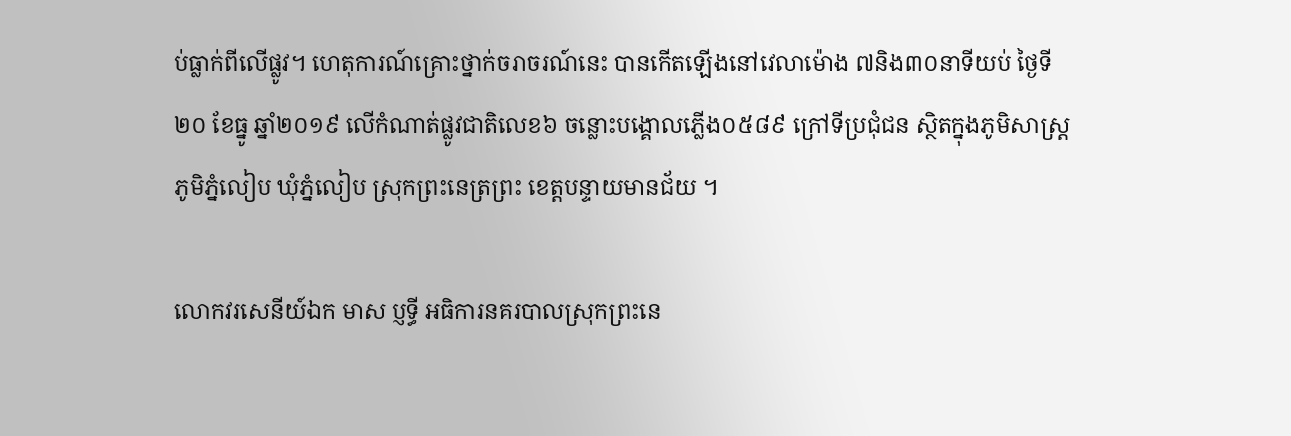ប់ធ្លាក់ពីលើផ្លូវ។ ហេតុការណ៍គ្រោះថ្នាក់ចរាចរណ៍នេះ បានកើតឡើងនៅវេលាម៉ោង ៧និង៣០នាទីយប់ ថ្ងៃទី២០ ខែធ្នូ ឆ្នាំ២០១៩ លើកំណាត់ផ្លូវជាតិលេខ៦ ចន្លោះបង្គោលភ្លើង០៥៨៩ ក្រៅទីប្រជុំជន ស្ថិតក្នុងភូមិសាស្ត្រ ភូមិភ្នំលៀប ឃុំភ្នំលៀប ស្រុកព្រះនេត្រព្រះ ខេត្តបន្ទាយមានជ័យ ។

លោកវរសេនីយ៍ឯក មាស ប្ញទ្ធី អធិការនគរបាលស្រុកព្រះនេ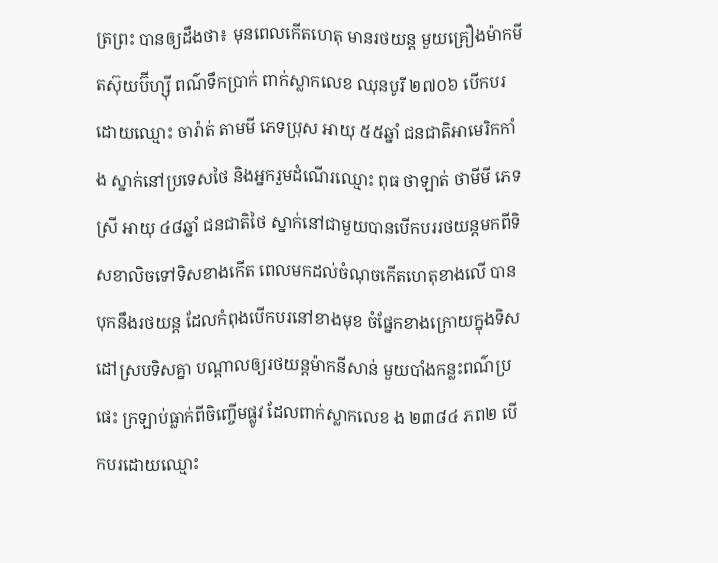ត្រព្រះ បានឲ្យដឹងថា៖ មុនពេលកើតហេតុ មានរថយន្ត មួយគ្រឿងម៉ាកមីតស៊ុយប៊ីហ្ស៊ី ពណ៌ទឹកប្រាក់ ពាក់ស្លាកលេខ ឈុនបូរី ២៧០៦ បើកបរដោយឈ្មោះ ចារ៉ាត់ តាមមី ភេទប្រុស អាយុ ៥៥ឆ្នាំ ជនជាតិអាមេរិកកាំង ស្នាក់នៅប្រទេសថៃ និងអ្នករួមដំណើរឈ្មោះ ពុធ ថាឡាត់ ថាមីមី ភេទស្រី អាយុ ៤៨ឆ្នាំ ជនជាតិថៃ ស្នាក់នៅជាមួយបានបើកបររថយន្តមកពីទិសខាលិចទៅទិសខាងកើត ពេលមកដល់ចំណុចកើតហេតុខាងលើ បានបុកនឹងរថយន្ត ដែលកំពុងបើកបរនៅខាងមុខ ចំផ្នែកខាងក្រោយក្នុងទិសដៅស្របទិសគ្នា បណ្ដាលឲ្យរថយន្តម៉ាកនីសាន់ មួយបាំងកន្លះពណ៌ប្រផេះ ក្រឡាប់ធ្លាក់ពីចិញ្ចើមផ្លូវ ដែលពាក់ស្លាកលេខ ង ២៣៨៤ ភព២ បើកបរដោយឈ្មោះ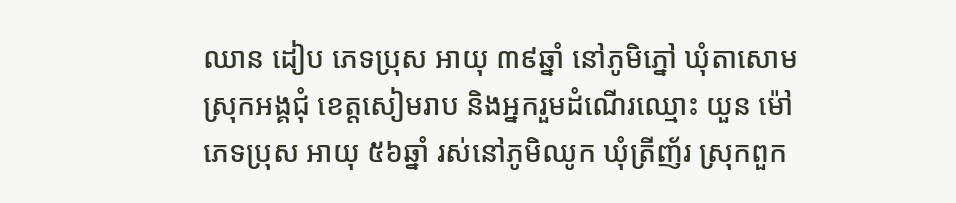ឈាន ដៀប ភេទប្រុស អាយុ ៣៩ឆ្នាំ នៅភូមិភ្នៅ ឃុំតាសោម ស្រុកអង្គជុំ ខេត្តសៀមរាប និងអ្នករួមដំណើរឈ្មោះ យួន ម៉ៅ ភេទប្រុស អាយុ ៥៦ឆ្នាំ រស់នៅភូមិឈូក ឃុំត្រីញ័រ ស្រុកពួក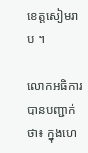ខេត្តសៀមរាប ។

លោកអធិការបានបញ្ជាក់ថា៖ ក្នុងហេ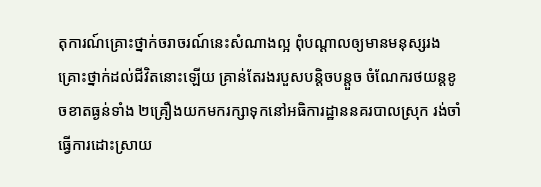តុការណ៍គ្រោះថ្នាក់ចរាចរណ៍នេះសំណាងល្អ ពុំបណ្តាលឲ្យមានមនុស្សរងគ្រោះថ្នាក់ដល់ជីវិតនោះឡើយ គ្រាន់តែរងរបួសបន្តិចបន្តួច ចំណែករថយន្តខូចខាតធ្ងន់ទាំង ២គ្រឿងយកមករក្សាទុកនៅអធិការដ្ឋាននគរបាលស្រុក រង់ចាំធ្វើការដោះស្រាយ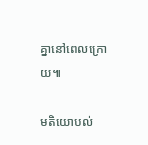គ្នានៅពេលក្រោយ៕

មតិយោបល់